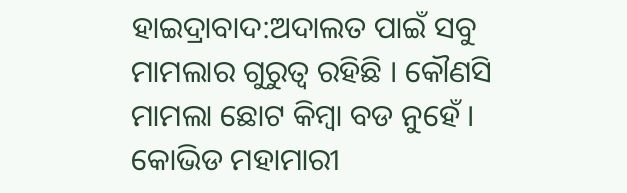ହାଇଦ୍ରାବାଦ:ଅଦାଲତ ପାଇଁ ସବୁ ମାମଲାର ଗୁରୁତ୍ବ ରହିଛି । କୌଣସି ମାମଲା ଛୋଟ କିମ୍ବା ବଡ ନୁହେଁ । କୋଭିଡ ମହାମାରୀ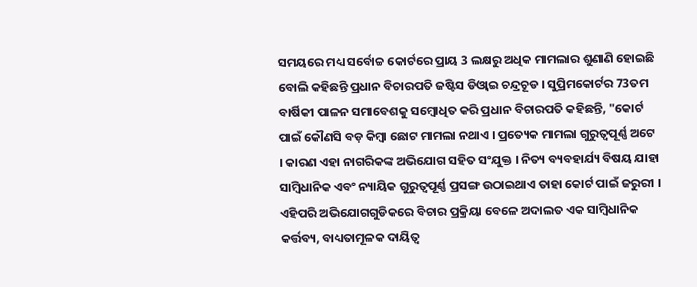ସମୟରେ ମଧ୍ୟ ସର୍ବୋଚ୍ଚ କୋର୍ଟରେ ପ୍ରାୟ 3 ଲକ୍ଷରୁ ଅଧିକ ମାମଲାର ଶୁଣାଣି ହୋଇଛି ବୋଲି କହିଛନ୍ତି ପ୍ରଧାନ ବିଚାରପତି ଜଷ୍ଟିସ ଡିଓ୍ବାଇ ଚନ୍ଦ୍ରଚୂଡ । ସୁପ୍ରିମକୋର୍ଟର 73ତମ ବାର୍ଷିକୀ ପାଳନ ସମାବେଶକୁ ସମ୍ବୋଧିତ କରି ପ୍ରଧାନ ବିଚାରପତି କହିଛନ୍ତି, "କୋର୍ଟ ପାଇଁ କୌଣସି ବଡ଼ କିମ୍ବା ଛୋଟ ମାମଲା ନଥାଏ । ପ୍ରତ୍ୟେକ ମାମଲା ଗୁରୁତ୍ୱପୂର୍ଣ୍ଣ ଅଟେ । କାରଣ ଏହା ନାଗରିକଙ୍କ ଅଭିଯୋଗ ସହିତ ସଂଯୁକ୍ତ । ନିତ୍ୟ ବ୍ୟବହାର୍ଯ୍ୟ ବିଷୟ ଯାହା ସାମ୍ବିଧାନିକ ଏବଂ ନ୍ୟାୟିକ ଗୁରୁତ୍ୱପୂର୍ଣ୍ଣ ପ୍ରସଙ୍ଗ ଉଠାଇଥାଏ ତାହା କୋର୍ଟ ପାଇଁ ଜରୁରୀ । ଏହିପରି ଅଭିଯୋଗଗୁଡିକରେ ବିଚାର ପ୍ରକ୍ରିୟା ବେଳେ ଅଦାଲତ ଏକ ସାମ୍ବିଧାନିକ କର୍ତ୍ତବ୍ୟ, ବାଧ୍ୟତାମୂଳକ ଦାୟିତ୍ବ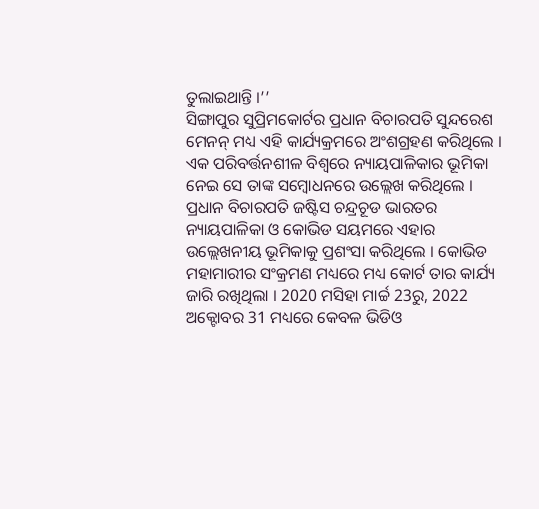ତୁଲାଇଥାନ୍ତି ।’’
ସିଙ୍ଗାପୁର ସୁପ୍ରିମକୋର୍ଟର ପ୍ରଧାନ ବିଚାରପତି ସୁନ୍ଦରେଶ ମେନନ୍ ମଧ୍ୟ ଏହି କାର୍ଯ୍ୟକ୍ରମରେ ଅଂଶଗ୍ରହଣ କରିଥିଲେ । ଏକ ପରିବର୍ତ୍ତନଶୀଳ ବିଶ୍ୱରେ ନ୍ୟାୟପାଳିକାର ଭୂମିକା ନେଇ ସେ ତାଙ୍କ ସମ୍ବୋଧନରେ ଉଲ୍ଲେଖ କରିଥିଲେ । ପ୍ରଧାନ ବିଚାରପତି ଜଷ୍ଟିସ ଚନ୍ଦ୍ରଚୂଡ ଭାରତର ନ୍ୟାୟପାଳିକା ଓ କୋଭିଡ ସୟମରେ ଏହାର ଉଲ୍ଲେଖନୀୟ ଭୂମିକାକୁ ପ୍ରଶଂସା କରିଥିଲେ । କୋଭିଡ ମହାମାରୀର ସଂକ୍ରମଣ ମଧ୍ୟରେ ମଧ୍ୟ କୋର୍ଟ ତାର କାର୍ଯ୍ୟ ଜାରି ରଖିଥିଲା । 2020 ମସିହା ମାର୍ଚ୍ଚ 23ରୁ, 2022 ଅକ୍ଟୋବର 31 ମଧ୍ୟରେ କେବଳ ଭିଡିଓ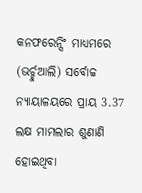କନଫରେନ୍ସିଂ ମାଧ୍ୟମରେ (ଭର୍ଚ୍ଚୁଆଲି) ସର୍ବୋଚ୍ଚ ନ୍ୟାୟାଳୟରେ ପ୍ରାୟ 3.37 ଲକ୍ଷ ମାମଲାର ଶୁଣାଣି ହୋଇଥିବା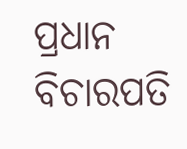ପ୍ରଧାନ ବିଚାରପତି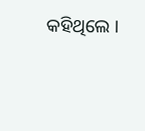କହିଥିଲେ ।